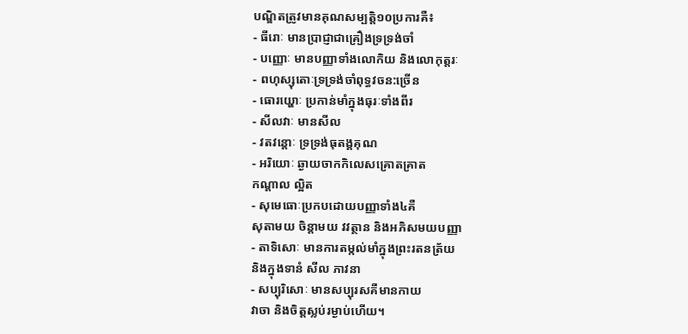បណ្ឌិតត្រូវមានគុណសម្បត្តិ១០ប្រការគឺ៖
- ធីរោៈ មានប្រាជ្ញាជាគ្រឿងទ្រទ្រង់ចាំ
- បញ្ញោៈ មានបញ្ញាទាំងលោកិយ និងលោកុត្តរៈ
- ពហុស្សុតោៈទ្រទ្រង់ចាំពុទ្ធវចន:ច្រើន
- ធោរយ្ហោៈ ប្រកាន់មាំក្នុងធុរៈទាំងពីរ
- សីលវាៈ មានសីល
- វតវន្តោៈ ទ្រទ្រង់ធុតង្គគុណ
- អរិយោៈ ឆ្ងាយចាកកិលេសគ្រោតគ្រាត
កណ្ដាល ល្អិត
- សុមេធោៈប្រកបដោយបញ្ញាទាំង៤គឺ
សុតាមយ ចិន្ដាមយ វវត្ថាន និងអភិសមយបញ្ញា
- តាទិសោៈ មានការតម្កល់មាំក្នុងព្រះរតនត្រ័យ
និងក្នុងទានំ សីល ភាវនា
- សប្បុរិសោៈ មានសប្បុរសគឺមានកាយ
វាចា និងចិត្តស្លប់រម្ងាប់ហើយ។